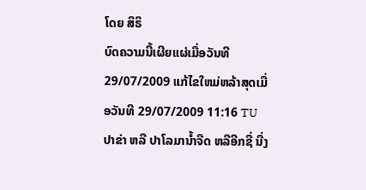ໂດຍ ສິຣິ
ບົດຄວາມນີ້ເຜີຍແຜ່ເມື່ອວັນທີ 29/07/2009 ແກ້ໄຂໃຫມ່ຫລ້າສຸດເມື່ອວັນທີ 29/07/2009 11:16 TU
ປາຂ່າ ຫລື ປາໂລມານໍ້າຈືດ ຫລືອີກຊື່ ນື່ງ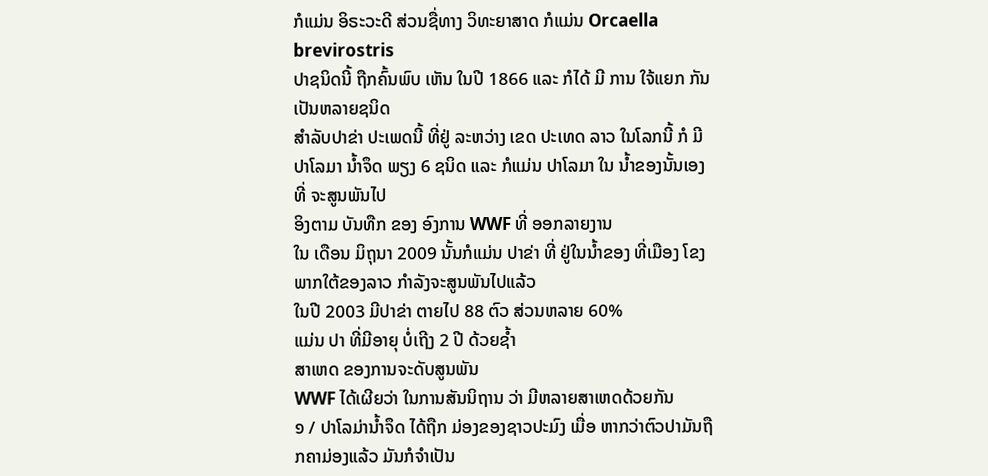ກໍແມ່ນ ອິຣະວະດີ ສ່ວນຊື່ທາງ ວິທະຍາສາດ ກໍແມ່ນ Orcaella brevirostris
ປາຊນິດນີ້ ຖືກຄົ້ນພົບ ເຫັນ ໃນປີ 1866 ແລະ ກໍໄດ້ ມີ ການ ໃຈ້ແຍກ ກັນເປັນຫລາຍຊນິດ
ສໍາລັບປາຂ່າ ປະເພດນີ້ ທີ່ຢູ່ ລະຫວ່າງ ເຂດ ປະເທດ ລາວ ໃນໂລກນີ້ ກໍ ມີ ປາໂລມາ ນ້ຳຈຶດ ພຽງ 6 ຊນິດ ແລະ ກໍແມ່ນ ປາໂລມາ ໃນ ນ້ຳຂອງນັ້ນເອງ ທີ່ ຈະສູນພັນໄປ
ອິງຕາມ ບັນທືກ ຂອງ ອົງການ WWF ທີ່ ອອກລາຍງານ
ໃນ ເດືອນ ມິຖຸນາ 2009 ນັ້ນກໍແມ່ນ ປາຂ່າ ທີ່ ຢູ່ໃນນ້ຳຂອງ ທີ່ເມືອງ ໂຂງ ພາກໃຕ້ຂອງລາວ ກຳລັງຈະສູນພັນໄປແລ້ວ
ໃນປີ 2003 ມີປາຂ່າ ຕາຍໄປ 88 ຕົວ ສ່ວນຫລາຍ 60%
ແມ່ນ ປາ ທີ່ມີອາຍຸ ບໍ່ເຖີງ 2 ປີ ດ້ວຍຊໍ້າ
ສາເຫດ ຂອງການຈະດັບສູນພັນ
WWF ໄດ້ເຜີຍວ່າ ໃນການສັນນິຖານ ວ່າ ມີຫລາຍສາເຫດດ້ວຍກັນ
໑ / ປາໂລມ່ານ້ຳຈຶດ ໄດ້ຖືກ ມ່ອງຂອງຊາວປະມົງ ເມື່ອ ຫາກວ່າຕົວປາມັນຖືກຄາມ່ອງແລ້ວ ມັນກໍຈຳເປັນ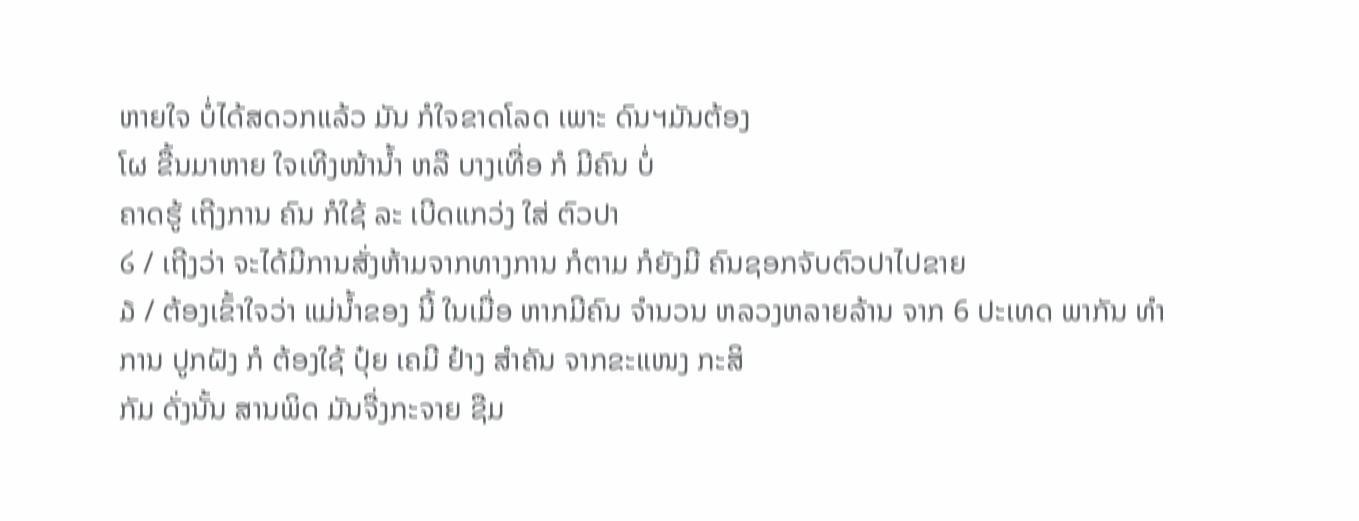ຫາຍໃຈ ບໍ່ໄດ້ສດວກແລ້ວ ມັນ ກໍໃຈຂາດໂລດ ເພາະ ດົນຯມັນຕ້ອງ
ໂຜ ຂື້ນມາຫາຍ ໃຈເທີງໜ້ານ້ຳ ຫລື ບາງເທື່ອ ກໍ ມີຄົນ ບໍ່
ຄາດຮູ້ ເຖີງການ ຄົນ ກໍໃຊ້ ລະ ເບີດແກວ່ງ ໃສ່ ຕົວປາ
໒ / ເຖີງວ່າ ຈະໄດ້ມີການສັ່ງຫ້າມຈາກທາງການ ກໍຕາມ ກໍຍັງມີ ຄົນຊອກຈັບຕົວປາໄປຂາຍ
໓ / ຕ້ອງເຂົ້າໃຈວ່າ ແມ່ນ້ຳຂອງ ນີ້ ໃນເມື່ອ ຫາກມີຄົນ ຈຳນວນ ຫລວງຫລາຍລ້ານ ຈາກ 6 ປະເທດ ພາກັນ ທຳການ ປູກຝັງ ກໍ ຕ້ອງໃຊ້ ປຸ໋ຍ ເຄມີ ຢ໋າງ ສຳຄັນ ຈາກຂະແໜງ ກະສິ
ກັມ ດັ່ງນັ້ນ ສານພິດ ມັນຈື່ງກະຈາຍ ຊືມ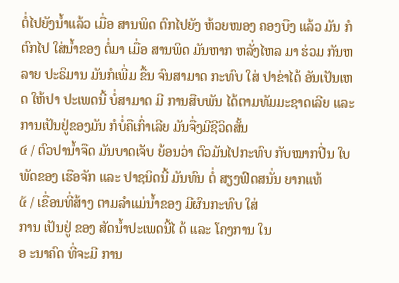ຕໍ່ໄປຍັງນ້ຳແລ້ວ ເມື່ອ ສານພິດ ຕົກໄປຍັງ ຫ້ວຍໜອງ ຄອງບືງ ແລ້ວ ມັນ ກໍ ຕົກໄປ ໃສ່ນ້ຳຂອງ ຕໍ່ມາ ເມື່ອ ສານພິດ ມັນຫາກ ຫລັ່ງໄຫລ ມາ ຮ່ວມ ກັນຫລາຍ ປະຣິມານ ມັນກໍເພີ່ມ ຂື້ນ ຈົນສາມາດ ກະທົບ ໃສ່ ປາຂ່າໄດ້ ອັນເປັນເຫດ ໃຫ້ປາ ປະເພດນີ້ ບໍ່ສາມາດ ມີ ການສືບພັນ ໄດ້ຕາມທັມມະຊາດເລີຍ ແລະ ການເປັນຢູ່ຂອງມັນ ກໍບໍ່ຄືເກົ່າເລີຍ ມັນຈື່ງມີຊີວິດສັ້ນ
໔ / ຕົວປານ້ຳຈືດ ມັນບາດເຈັບ ຍ້ອນວ່າ ຕົວມັນໄປກະທົບ ກັບໝາກປີ່ນ ໃບພັດຂອງ ເຮືອຈັກ ແລະ ປາຊນິດນີ້ ມັນທົນ ຕໍ່ ສຽງຟົດສນັ່ນ ຍາກແທ້
໕ / ເຂື່ອນທີ່ສ້າງ ຕາມລຳແມ່ນ້ຳຂອງ ມີຜົນກະທົບ ໃສ່
ການ ເປັນຢູ່ ຂອງ ສັດນ້ຳປະເພດນີ້ໄ ດ້ ແລະ ໂຄງການ ໃນ
ອ ະນາຄົດ ທີ່ຈະມີ ການ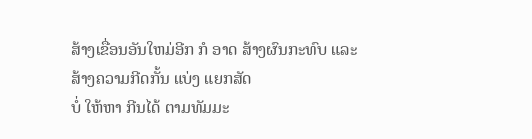ສ້າງເຂື່ອນອັນໃຫມ່ອີກ ກໍ ອາດ ສ້າງຜົນກະທົບ ແລະ ສ້າງຄວາມກີດກັ້ນ ແບ່ງ ແຍກສັດ
ບໍ່ ໃຫ້ຫາ ກີນໄດ້ ຕາມທັມມະ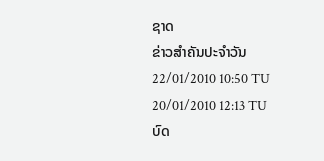ຊາດ
ຂ່າວສຳຄັນປະຈຳວັນ
22/01/2010 10:50 TU
20/01/2010 12:13 TU
ບົດ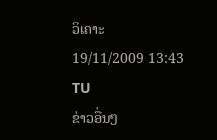ວິເຄາະ
19/11/2009 13:43 TU
ຂ່າວອື່ນໆ